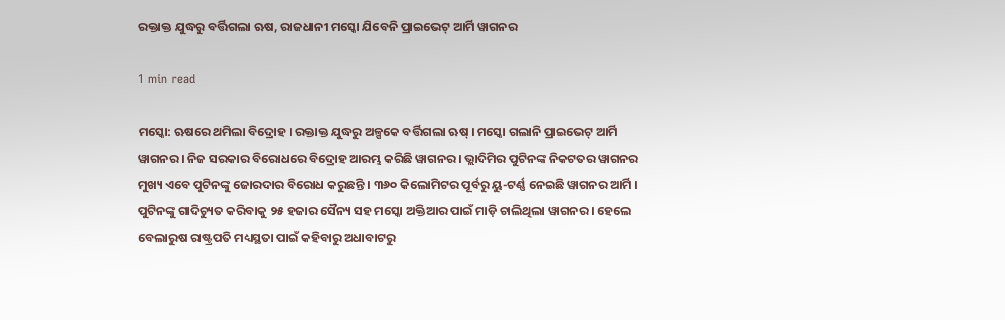ରକ୍ତାକ୍ତ ଯୁଦ୍ଧରୁ ବର୍ତ୍ତିଗଲା ଋଷ, ରାଜଧାନୀ ମସ୍କୋ ଯିବେନି ପ୍ରାଇଭେଟ୍ ଆର୍ମି ୱାଗନର

1 min read

ମସ୍କୋ: ଋଷରେ ଥମିଲା ବିଦ୍ରୋହ । ରକ୍ତାକ୍ତ ଯୁଦ୍ଧରୁ ଅଳ୍ପକେ ବର୍ତ୍ତିଗଲା ଋଷ୍‌ । ମସ୍କୋ ଗଲାନି ପ୍ରାଇଭେଟ୍ ଆର୍ମି ୱାଗନର । ନିଜ ସରକାର ବିରୋଧରେ ବିଦ୍ରୋହ ଆରମ୍ଭ କରିଛି ୱାଗନର । ଭ୍ଲାଦିମିର ପୁଟିନଙ୍କ ନିକଟତର ୱାଗନର ମୁଖ୍ୟ ଏବେ ପୁଟିନଙ୍କୁ ଜୋରଦାର ବିରୋଧ କରୁଛନ୍ତି । ୩୬୦ କିଲୋମିଟର ପୂର୍ବରୁ ୟୁ-ଟର୍ଣ୍ଣ ନେଇଛି ୱାଗନର ଆର୍ମି । ପୁଟିନଙ୍କୁ ଗାଦିଚ୍ୟୁତ କରିବାକୁ ୨୫ ହଜାର ସୈନ୍ୟ ସହ ମସ୍କୋ ଅକ୍ତିଆର ପାଇଁ ମାଡ଼ି ଚାଲିଥିଲା ୱାଗନର । ହେଲେ ବେଲାରୁଷ ରାଷ୍ଟ୍ରପତି ମଧ୍ୟସ୍ଥତା ପାଇଁ କହିବାରୁ ଅଧାବାଟରୁ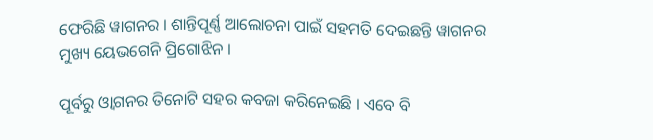ଫେରିଛି ୱାଗନର । ଶାନ୍ତିପୂର୍ଣ୍ଣ ଆଲୋଚନା ପାଇଁ ସହମତି ଦେଇଛନ୍ତି ୱାଗନର ମୁଖ୍ୟ ୟେଭଗେନି ପ୍ରିଗୋଝିନ ।

ପୂର୍ବରୁ ଓ୍ୱାଗନର ତିନୋଟି ସହର କବଜା କରିନେଇଛି । ଏବେ ବି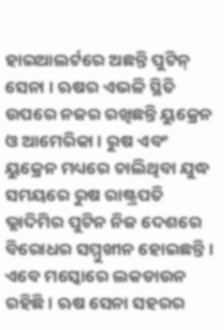ହାଇଆଲର୍ଟରେ ଅଛନ୍ତି ପୁଟିନ୍ ସେନା । ଋଷର ଏଭଳି ସ୍ଥିତି ଉପରେ ନଜର ରଖିଛନ୍ତି ୟୁକ୍ରେନ ଓ ଆମେରିକା । ରୁଷ ଏବଂ ୟୁକ୍ରେନ ମଧ୍ୟରେ ଚାଲିଥିବା ଯୁଦ୍ଧ ସମୟରେ ରୁଷ ରାଷ୍ଟ୍ରପତି ଭ୍ଲାଦିମିର ପୁଟିନ ନିଜ ଦେଶରେ ବିରୋଧ‌ର ସମ୍ମୁଖୀନ ହୋଇଛନ୍ତି । ଏବେ ମସ୍କୋରେ ଲକଡାଉନ ରହିଛି । ଋଷ ସେନା ସହରର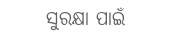ସୁରକ୍ଷା ପାଇଁ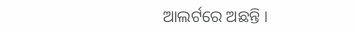ଆଲର୍ଟରେ ଅଛନ୍ତି ।